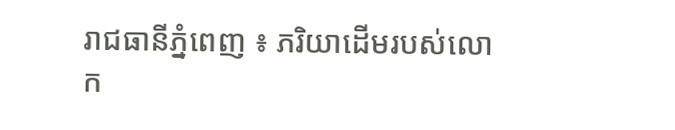រាជធានីភ្នំពេញ ៖ ភរិយាដើមរបស់លោក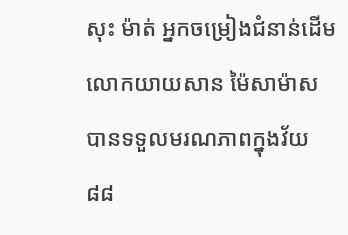សុះ ម៉ាត់ អ្នកចម្រៀងជំនាន់ដើមលោកយាយសាន ម៉ៃសាម៉ាស បានទទួលមរណភាពក្នុងវ័យ៨៨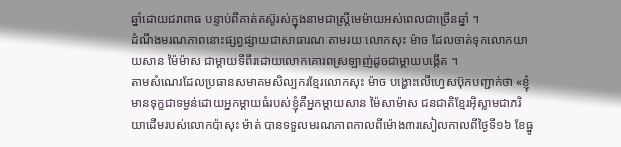ឆ្នាំដោយជរាពាធ បន្ទាប់ពីគាត់តស៊ូរស់ក្នុងនាមជាស្ត្រីមេម៉ាយអស់ពេលជាច្រើនឆ្នាំ ។
ដំណឹងមរណភាពនោះផ្សព្វផ្សាយជាសាធារណៈតាមរយៈលោកសុះ ម៉ាច ដែលចាត់ទុកលោកយាយសាន ម៉ៃម៉ាស ជាម្តាយទីពីរដោយលោកគោរពស្រឡាញ់ដូចជាម្តាយបង្កើត ។
តាមសំណេរដែលប្រធានសមាគមសិល្បករខ្មែរលោកសុះ ម៉ាច បង្ហោះលើហ្វេសប៊ុកបញ្ជាក់ថា «ខ្ញុំមានទុក្ខជាទម្ងន់ដោយអ្នកម្តាយធំរបស់ខ្ញុំគឺអ្នកម្តាយសាន ម៉ៃសាម៉ាស ជនជាតិខ្មែរអ៊ិស្លាមជាភរិយាដើមរបស់លោកប៉ាសុះ ម៉ាត់ បានទទួលមរណភាពកាលពីម៉ោង៣រសៀលកាលពីថ្ងៃទី១៦ ខែធ្នូ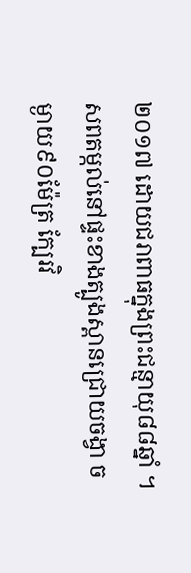២០១៧ ដោយជរាពាធក្នុងព្រះជន្មាយុ៨៨ឆ្នាំ ។ សពតម្កល់នៅផ្ទះខាងត្បូងស្ពានជ្រោយចង្វា ចម្ងាយ៩០ម៉ែត្រ ក្បែរវិ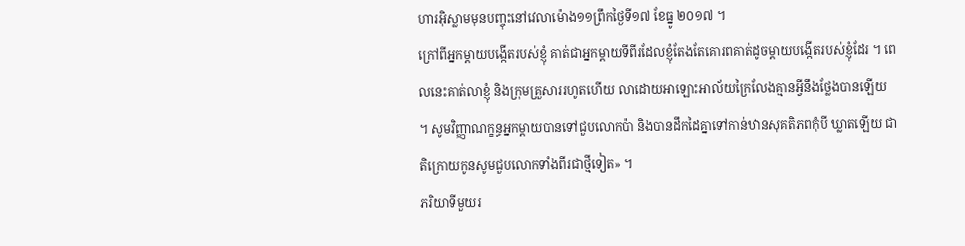ហារអ៊ិស្លាមមុនបញ្ចុះនៅវេលាម៉ោង១១ព្រឹកថ្ងៃទី១៧ ខែធ្នូ ២០១៧ ។
ក្រៅពីអ្នកម្តាយបង្កើតរបស់ខ្ញុំ គាត់ជាអ្នកម្តាយទីពីរដែលខ្ញុំតែងតែគោរពគាត់ដូចម្តាយបង្កើតរបស់ខ្ញុំដែរ ។ ពេលនេះគាត់លាខ្ញុំ និងក្រុមគ្រួសាររហូតហើយ លាដោយអាឡោះអាល័យក្រៃលែងគ្មានអ្វីនឹងថ្លែងបានឡើយ ។ សូមវិញ្ញាណក្ខន្ធអ្នកម្តាយបានទៅជួបលោកប៉ា និងបានដឹកដៃគ្នាទៅកាន់ឋានសុគតិភពកុំបី ឃ្លាតឡើយ ជាតិក្រោយកូនសូមជួបលោកទាំងពីរជាថ្មីទៀត» ។
ភរិយាទីមួយរ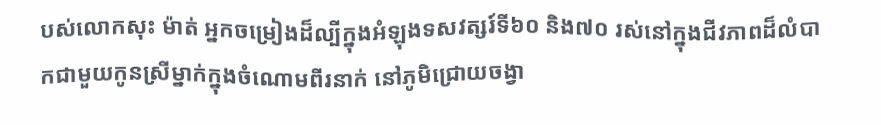បស់លោកសុះ ម៉ាត់ អ្នកចម្រៀងដ៏ល្បីក្នុងអំឡុងទសវត្សរ៍ទី៦០ និង៧០ រស់នៅក្នុងជីវភាពដ៏លំបាកជាមួយកូនស្រីម្នាក់ក្នុងចំណោមពីរនាក់ នៅភូមិជ្រោយចង្វា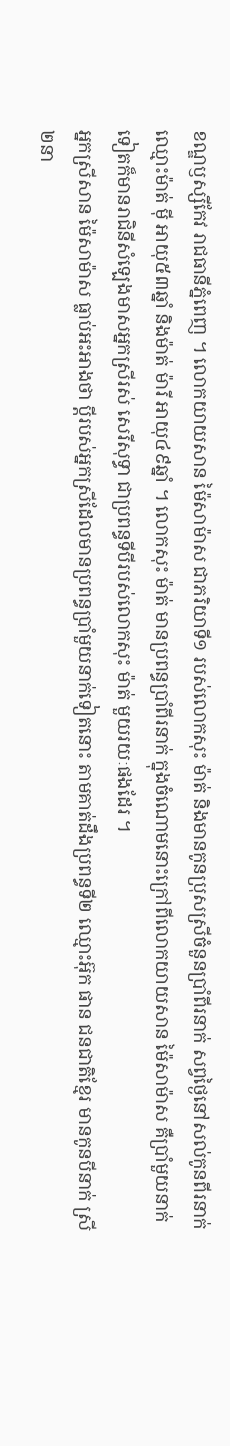ខណ្ឌឫស្សីកែវ រាជធានីភ្នំពេញ ។ លោកយាយសាន ម៉ៃសាម៉ាស ជាភរិយាទី១ របស់លោកសុះ ម៉ាត់ និងមានកូនប្រុសស្រីចំនួនប្រាំពីរនាក់ សព្វថ្ងៃនៅសល់កូនពីរនាក់ ឈ្មោះម៉ាត់ ម៉ី អាយុ៥៣ឆ្នាំ និងម៉ាត់ ម៉ារី អាយុ៤៩ឆ្នាំ ។ លោកសុះ ម៉ាត់ មានប្រពន្ធប្រាំពីរនាក់ ក្នុងចំណោមនោះក្រៅពីលោកយាយសាន ម៉ៃសាម៉ាស គឺប្រាំមួយនាក់ទៀតក៏មានរាជិនីសំឡេងមាសអ្នកស្រីរស់ សេរីសុទ្ធា ជាប្រពន្ធទីបីរបស់លោកសុះ ម៉ាត់ មួយរយៈផងដែរ ។
អ្នកស្រីសាន ម៉ៃសាម៉ាស ធ្លាប់អះអាងថា ប្តីរបស់អ្នកស្រីដែលមានប្រពន្ធប្រាំមួយនាក់ទៀតនោះ តាមគាត់ដឹងប្រពន្ធទី២ ឈ្មោះអ៊ុក ផាន ជនជាតិខ្មែរ មានកូនបីនាក់ ស្រី២នា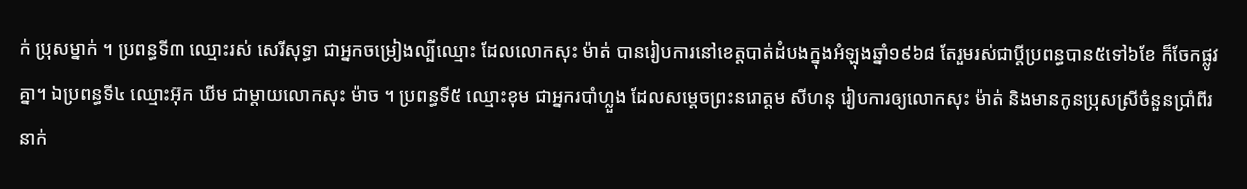ក់ ប្រុសម្នាក់ ។ ប្រពន្ធទី៣ ឈ្មោះរស់ សេរីសុទ្ធា ជាអ្នកចម្រៀងល្បីឈ្មោះ ដែលលោកសុះ ម៉ាត់ បានរៀបការនៅខេត្តបាត់ដំបងក្នុងអំឡុងឆ្នាំ១៩៦៨ តែរួមរស់ជាប្តីប្រពន្ធបាន៥ទៅ៦ខែ ក៏ចែកផ្លូវគ្នា។ ឯប្រពន្ធទី៤ ឈ្មោះអ៊ុក ឃីម ជាម្តាយលោកសុះ ម៉ាច ។ ប្រពន្ធទី៥ ឈ្មោះខុម ជាអ្នករបាំហ្លួង ដែលសម្តេចព្រះនរោត្តម សីហនុ រៀបការឲ្យលោកសុះ ម៉ាត់ និងមានកូនប្រុសស្រីចំនួនប្រាំពីរនាក់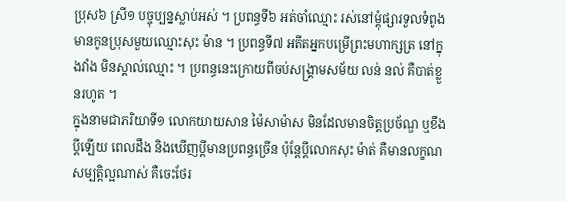ប្រុស៦ ស្រី១ បច្ចុប្បន្នស្លាប់អស់ ។ ប្រពន្ធទី៦ អត់ចាំឈ្មោះ រស់នៅម្តុំផ្សារទួលទំពូង មានកូនប្រុសមួយឈ្មោះសុះ ម៉ាន ។ ប្រពន្ធទី៧ អតីតអ្នកបម្រើព្រះមហាក្សត្រ នៅក្នុងវាំង មិនស្គាល់ឈ្មោះ ។ ប្រពន្ធនេះក្រោយពីចប់សង្គ្រាមសម័យ លន់ នល់ គឺបាត់ខ្លួនរហូត ។
ក្នុងនាមជាភរិយាទី១ លោកយាយសាន ម៉ៃសាម៉ាស មិនដែលមានចិត្តប្រច័ណ្ឌ ឬខឹងប្តីឡើយ ពេលដឹង និងឃើញប្តីមានប្រពន្ធច្រើន ប៉ុន្តែប្តីលោកសុះ ម៉ាត់ គឺមានលក្ខណសម្បត្តិល្អណាស់ គឺចេះថែរ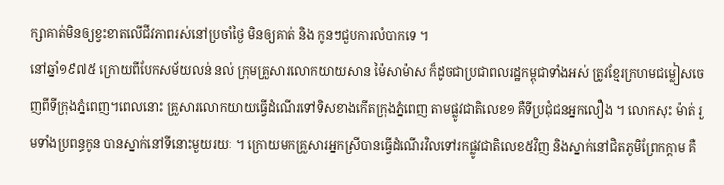ក្សាគាត់មិនឲ្យខ្វះខាតលើជីវភាពរស់នៅប្រចាំថ្ងៃ មិនឲ្យគាត់ និង កូនៗជួបការលំបាកទេ ។
នៅឆ្នាំ១៩៧៥ ក្រោយពីបែកសម័យលន់ នល់ ក្រុមគ្រួសារលោកយាយសាន ម៉ៃសាម៉ាស ក៏ដូចជាប្រជាពលរដ្ឋកម្ពុជាទាំងអស់ ត្រូវខ្មែរក្រហមជម្លៀសចេញពីទីក្រុងភ្នំពេញ។ពេលនោះ គ្រួសារលោកយាយធ្វើដំណើរទៅទិសខាងកើតក្រុងភ្នំពេញ តាមផ្លូវជាតិលេខ១ គឺទីប្រជុំជនអ្នកលឿង ។ លោកសុះ ម៉ាត់ រួមទាំងប្រពន្ធកូន បានស្នាក់នៅទីនោះមួយរយៈ ។ ក្រោយមកគ្រួសារអ្នកស្រីបានធ្វើដំណើរវិលទៅរកផ្លូវជាតិលេខ៥វិញ និងស្នាក់នៅជិតភូមិព្រែកក្តាម គឺ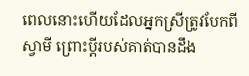ពេលនោះហើយដែលអ្នកស្រីត្រូវបែកពីស្វាមី ព្រោះប្តីរបស់គាត់បានដឹង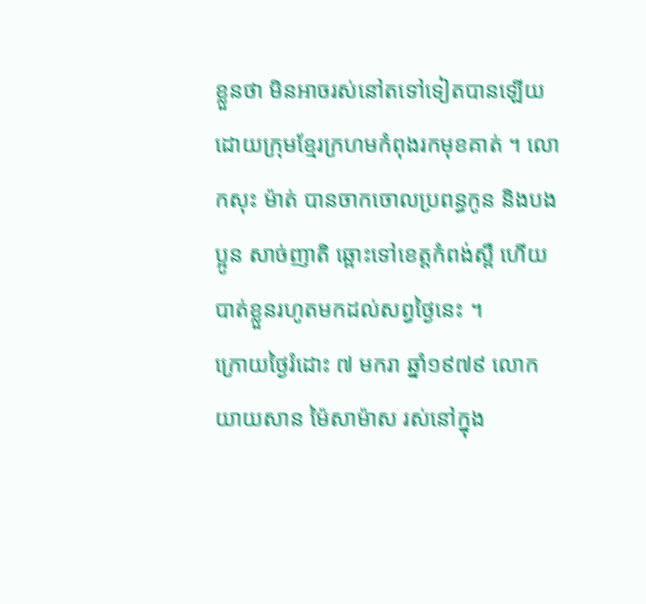ខ្លួនថា មិនអាចរស់នៅតទៅទៀតបានឡើយ ដោយក្រុមខ្មែរក្រហមកំពុងរកមុខគាត់ ។ លោកសុះ ម៉ាត់ បានចាកចោលប្រពន្ធកូន និងបងប្អូន សាច់ញាតិ ឆ្ពោះទៅខេត្តកំពង់ស្ពឺ ហើយបាត់ខ្លួនរហូតមកដល់សព្វថ្ងៃនេះ ។
ក្រោយថ្ងៃរំដោះ ៧ មករា ឆ្នាំ១៩៧៩ លោកយាយសាន ម៉ៃសាម៉ាស រស់នៅក្នុង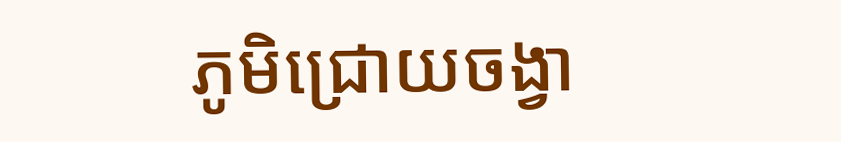ភូមិជ្រោយចង្វា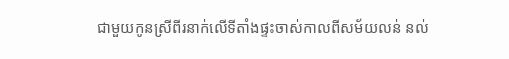ជាមួយកូនស្រីពីរនាក់លើទីតាំងផ្ទះចាស់កាលពីសម័យលន់ នល់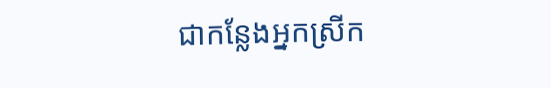ជាកន្លែងអ្នកស្រីក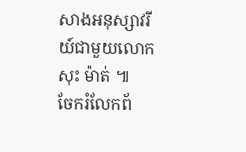សាងអនុស្សាវរីយ៍ជាមួយលោកសុះ ម៉ាត់ ៕
ចែករំលែកព័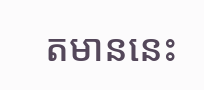តមាននេះ